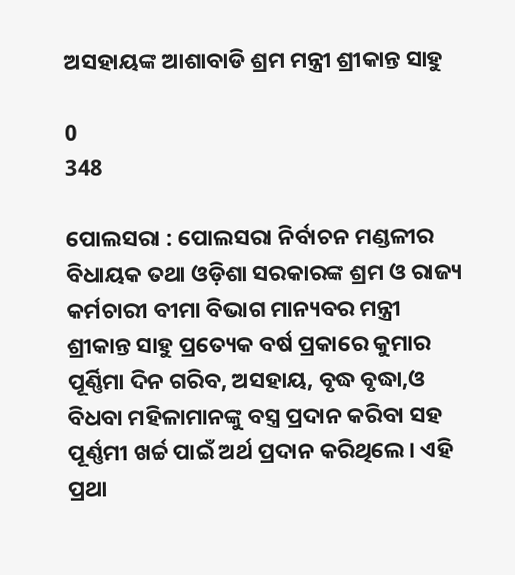ଅସହାୟଙ୍କ ଆଶାବାଡି ଶ୍ରମ ମନ୍ତ୍ରୀ ଶ୍ରୀକାନ୍ତ ସାହୁ

0
348

ପୋଲସରା : ପୋଲସରା ନିର୍ବାଚନ ମଣ୍ଡଳୀର ବିଧାୟକ ତଥା ଓଡ଼ିଶା ସରକାରଙ୍କ ଶ୍ରମ ଓ ରାଜ୍ୟ କର୍ମଚାରୀ ବୀମା ବିଭାଗ ମାନ୍ୟବର ମନ୍ତ୍ରୀ ଶ୍ରୀକାନ୍ତ ସାହୁ ପ୍ରତ୍ୟେକ ବର୍ଷ ପ୍ରକାରେ କୁମାର ପୂର୍ଣ୍ଣିମା ଦିନ ଗରିବ, ଅସହାୟ, ବୃଦ୍ଧ ବୃଦ୍ଧା,ଓ ବିଧବା ମହିଳାମାନଙ୍କୁ ବସ୍ତ୍ର ପ୍ରଦାନ କରିବା ସହ ପୂର୍ଣ୍ଣମୀ ଖର୍ଚ୍ଚ ପାଇଁ ଅର୍ଥ ପ୍ରଦାନ କରିଥିଲେ। ଏହି ପ୍ରଥା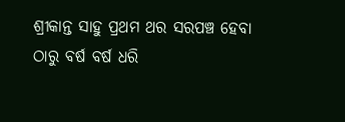ଶ୍ରୀକାନ୍ତ ସାହୁ ପ୍ରଥମ ଥର ସରପଞ୍ଚ ହେବା ଠାରୁ ବର୍ଷ ବର୍ଷ ଧରି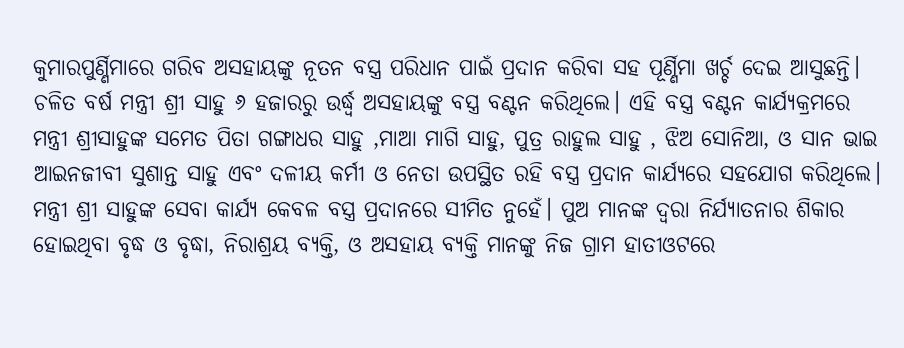କୁମାରପୁର୍ଣ୍ଣିମାରେ ଗରିବ ଅସହାୟଙ୍କୁ ନୂତନ ବସ୍ତ୍ର ପରିଧାନ ପାଇଁ ପ୍ରଦାନ କରିବା ସହ ପୂର୍ଣ୍ଣିମା ଖର୍ଚ୍ଚ ଦେଇ ଆସୁଛନ୍ତି। ଚଳିତ ବର୍ଷ ମନ୍ତ୍ରୀ ଶ୍ରୀ ସାହୁ ୬ ହଜାରରୁ ଉର୍ଦ୍ଧ୍ବ ଅସହାୟଙ୍କୁ ବସ୍ତ୍ର ବଣ୍ଟନ କରିଥିଲେ। ଏହି ବସ୍ତ୍ର ବଣ୍ଟନ କାର୍ଯ୍ୟକ୍ରମରେ ମନ୍ତ୍ରୀ ଶ୍ରୀସାହୁଙ୍କ ସମେତ ପିତା ଗଙ୍ଗାଧର ସାହୁ ,ମାଆ ମାଗି ସାହୁ, ପୁତ୍ର ରାହୁଲ ସାହୁ , ଝିଅ ସୋନିଆ, ଓ ସାନ ଭାଇ ଆଇନଜୀବୀ ସୁଶାନ୍ତ ସାହୁ ଏବଂ ଦଳୀୟ କର୍ମୀ ଓ ନେତା ଉପସ୍ଥିତ ରହି ବସ୍ତ୍ର ପ୍ରଦାନ କାର୍ଯ୍ୟରେ ସହଯୋଗ କରିଥିଲେ। ମନ୍ତ୍ରୀ ଶ୍ରୀ ସାହୁଙ୍କ ସେବା କାର୍ଯ୍ୟ କେବଳ ବସ୍ତ୍ର ପ୍ରଦାନରେ ସୀମିତ ନୁହେଁ। ପୁଅ ମାନଙ୍କ ଦ୍ୱରା ନିର୍ଯ୍ୟାତନାର ଶିକାର ହୋଇଥିବା ବୃଦ୍ଧ ଓ ବୃଦ୍ଧା, ନିରାଶ୍ରୟ ବ୍ୟକ୍ତି, ଓ ଅସହାୟ ବ୍ୟକ୍ତି ମାନଙ୍କୁ ନିଜ ଗ୍ରାମ ହାତୀଓଟରେ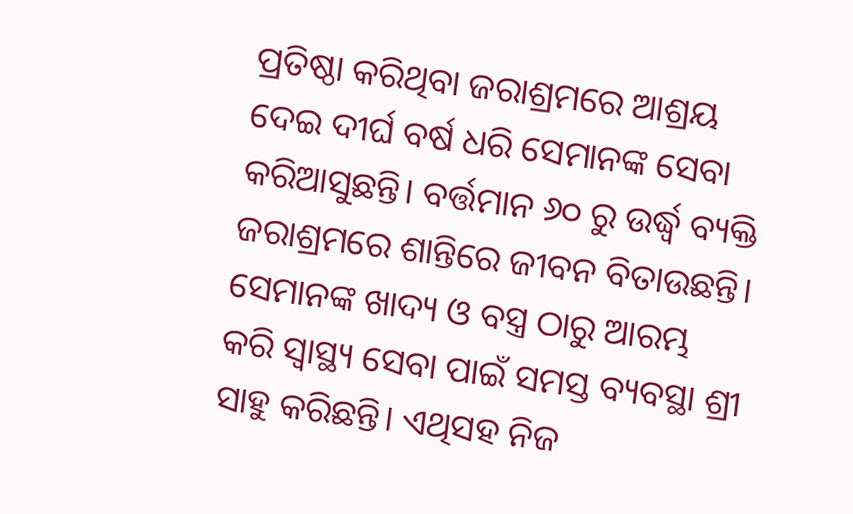ପ୍ରତିଷ୍ଠା କରିଥିବା ଜରାଶ୍ରମରେ ଆଶ୍ରୟ ଦେଇ ଦୀର୍ଘ ବର୍ଷ ଧରି ସେମାନଙ୍କ ସେବା କରିଆସୁଛନ୍ତି। ବର୍ତ୍ତମାନ ୬୦ ରୁ ଉର୍ଦ୍ଧ୍ବ ବ୍ୟକ୍ତି ଜରାଶ୍ରମରେ ଶାନ୍ତିରେ ଜୀବନ ବିତାଉଛନ୍ତି। ସେମାନଙ୍କ ଖାଦ୍ୟ ଓ ବସ୍ତ୍ର ଠାରୁ ଆରମ୍ଭ କରି ସ୍ୱାସ୍ଥ୍ୟ ସେବା ପାଇଁ ସମସ୍ତ ବ୍ୟବସ୍ଥା ଶ୍ରୀ ସାହୁ କରିଛନ୍ତି। ଏଥିସହ ନିଜ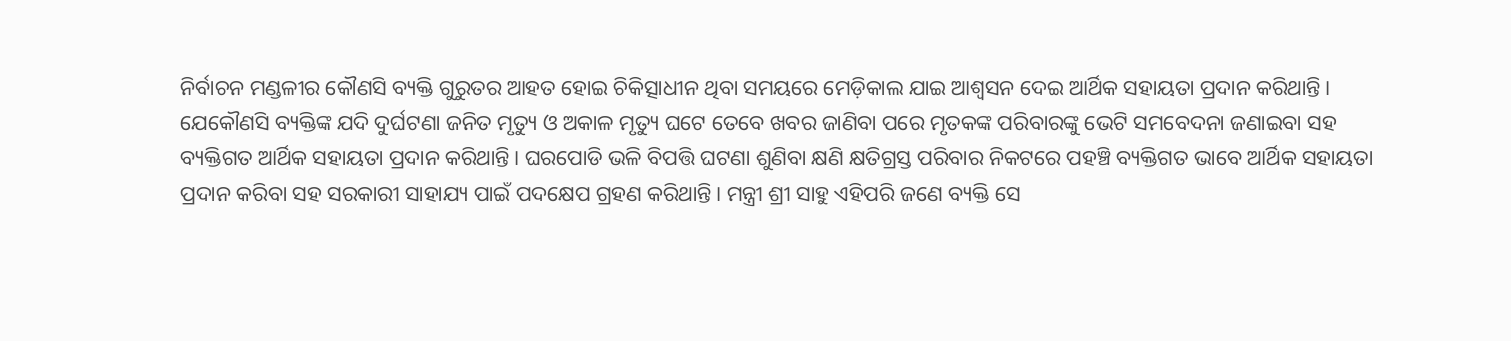ନିର୍ବାଚନ ମଣ୍ଡଳୀର କୌଣସି ବ୍ୟକ୍ତି ଗୁରୁତର ଆହତ ହୋଇ ଚିକିତ୍ସାଧୀନ ଥିବା ସମୟରେ ମେଡ଼ିକାଲ ଯାଇ ଆଶ୍ୱସନ ଦେଇ ଆର୍ଥିକ ସହାୟତା ପ୍ରଦାନ କରିଥାନ୍ତି। ଯେକୌଣସି ବ୍ୟକ୍ତିଙ୍କ ଯଦି ଦୁର୍ଘଟଣା ଜନିତ ମୃତ୍ୟୁ ଓ ଅକାଳ ମୃତ୍ୟୁ ଘଟେ ତେବେ ଖବର ଜାଣିବା ପରେ ମୃତକଙ୍କ ପରିବାରଙ୍କୁ ଭେଟି ସମବେଦନା ଜଣାଇବା ସହ ବ୍ୟକ୍ତିଗତ ଆର୍ଥିକ ସହାୟତା ପ୍ରଦାନ କରିଥାନ୍ତି। ଘରପୋଡି ଭଳି ବିପତ୍ତି ଘଟଣା ଶୁଣିବା କ୍ଷଣି କ୍ଷତିଗ୍ରସ୍ତ ପରିବାର ନିକଟରେ ପହଞ୍ଚି ବ୍ୟକ୍ତିଗତ ଭାବେ ଆର୍ଥିକ ସହାୟତା ପ୍ରଦାନ କରିବା ସହ ସରକାରୀ ସାହାଯ୍ୟ ପାଇଁ ପଦକ୍ଷେପ ଗ୍ରହଣ କରିଥାନ୍ତି। ମନ୍ତ୍ରୀ ଶ୍ରୀ ସାହୁ ଏହିପରି ଜଣେ ବ୍ୟକ୍ତି ସେ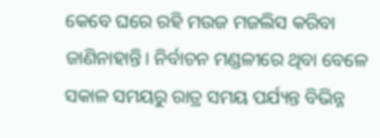କେବେ ଘରେ ରହି ମଉଜ ମଜଲିସ କରିବା ଜାଣିନାହାନ୍ତି। ନିର୍ବାଚନ ମଣ୍ଡଳୀରେ ଥିବା ବେଳେ ସକାଳ ସମୟରୁ ରାତ୍ର ସମୟ ପର୍ଯ୍ୟନ୍ତ ବିଭିନ୍ନ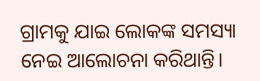ଗ୍ରାମକୁ ଯାଇ ଲୋକଙ୍କ ସମସ୍ୟା ନେଇ ଆଲୋଚନା କରିଥାନ୍ତି।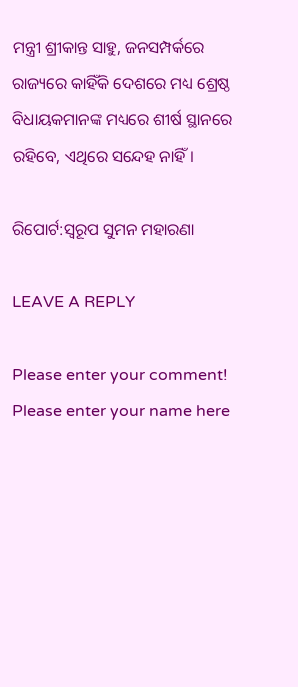ମନ୍ତ୍ରୀ ଶ୍ରୀକାନ୍ତ ସାହୁ, ଜନସମ୍ପର୍କରେ ରାଜ୍ୟରେ କାହିଁକି ଦେଶରେ ମଧ୍ୟ ଶ୍ରେଷ୍ଠ ବିଧାୟକମାନଙ୍କ ମଧ୍ୟରେ ଶୀର୍ଷ ସ୍ଥାନରେ ରହିବେ, ଏଥିରେ ସନ୍ଦେହ ନାହିଁ।

ରିପୋର୍ଟ:ସ୍ୱରୂପ ସୁମନ ମହାରଣା

LEAVE A REPLY

Please enter your comment!
Please enter your name here